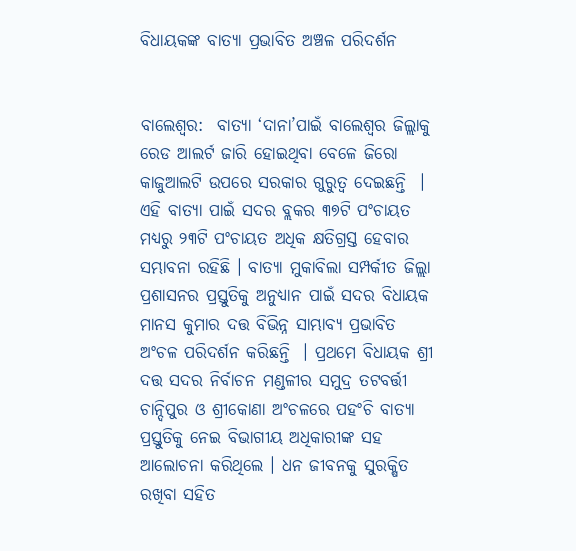ବିଧାୟକଙ୍କ ବାତ୍ୟା ପ୍ରଭାବିତ ଅଞ୍ଚଳ ପରିଦର୍ଶନ


ବାଲେଶ୍ୱର:  ବାତ୍ୟା ‘ଦାନା’ପାଇଁ ବାଲେଶ୍ୱର ଜିଲ୍ଲାକୁ ରେଡ ଆଲର୍ଟ ଜାରି ହୋଇଥିବା ବେଳେ ଜିରୋ କାଜୁଆଲଟି ଉପରେ ସରକାର ଗୁରୁତ୍ୱ ଦେଇଛନ୍ତି  । ଏହି ବାତ୍ୟା ପାଇଁ ସଦର ବ୍ଲକର ୩୭ଟି ପଂଚାୟତ ମଧ୍ୟରୁ ୨୩ଟି ପଂଚାୟତ ଅଧିକ କ୍ଷତିଗ୍ରସ୍ତ ହେବାର ସମ୍ଭାବନା ରହିଛି । ବାତ୍ୟା ମୁକାବିଲା ସମ୍ପର୍କୀତ ଜିଲ୍ଲା ପ୍ରଶାସନର ପ୍ରସ୍ତୁତିକୁ ଅନୁଧ୍ୟାନ ପାଇଁ ସଦର ବିଧାୟକ ମାନସ କୁମାର ଦତ୍ତ ବିଭିନ୍ନ ସାମ୍ଭାବ୍ୟ ପ୍ରଭାବିତ ଅଂଚଳ ପରିଦର୍ଶନ କରିଛନ୍ତି  । ପ୍ରଥମେ ବିଧାୟକ ଶ୍ରୀ ଦତ୍ତ ସଦର ନିର୍ବାଚନ ମଣ୍ଡଳୀର ସମୁଦ୍ର ତଟବର୍ତ୍ତୀ ଚାନ୍ଦିପୁର ଓ ଶ୍ରୀକୋଣା ଅଂଚଳରେ ପହଂଚି ବାତ୍ୟା ପ୍ରସ୍ତୁତିକୁ ନେଇ ବିଭାଗୀୟ ଅଧିକାରୀଙ୍କ ସହ ଆଲୋଚନା କରିଥିଲେ । ଧନ ଜୀବନକୁ ସୁରକ୍ଷିତ ରଖିବା ସହିତ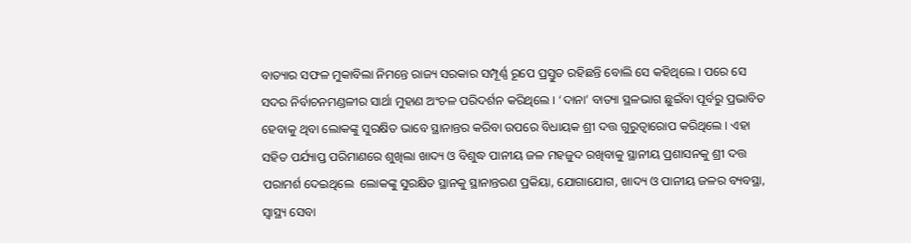ବାତ୍ୟାର ସଫଳ ମୁକାବିଲା ନିମନ୍ତେ ରାଜ୍ୟ ସରକାର ସମ୍ପୂର୍ଣ୍ଣ ରୂପେ ପ୍ରସ୍ତୁତ ରହିଛନ୍ତି ବୋଲି ସେ କହିଥିଲେ । ପରେ ସେ ସଦର ନିର୍ବାଚନମଣ୍ଡଳୀର ସାର୍ଥା ମୁହାଣ ଅଂଚଳ ପରିଦର୍ଶନ କରିଥିଲେ । ‘ଦାନା’ ବାତ୍ୟା ସ୍ଥଳଭାଗ ଛୁଇଁବା ପୂର୍ବରୁ ପ୍ରଭାବିତ ହେବାକୁ ଥିବା ଲୋକଙ୍କୁ ସୁରକ୍ଷିତ ଭାବେ ସ୍ଥାନାନ୍ତର କରିବା ଉପରେ ବିଧାୟକ ଶ୍ରୀ ଦତ୍ତ ଗୁରୁତ୍ୱାରୋପ କରିଥିଲେ । ଏହା ସହିତ ପର୍ଯ୍ୟାପ୍ତ ପରିମାଣରେ ଶୁଖିଲା ଖାଦ୍ୟ ଓ ବିଶୁଦ୍ଧ ପାନୀୟ ଜଳ ମହଜୁଦ ରଖିବାକୁ ସ୍ଥାନୀୟ ପ୍ରଶାସନକୁ ଶ୍ରୀ ଦତ୍ତ ପରାମର୍ଶ ଦେଇଥିଲେ  ଲୋକଙ୍କୁ ସୁରକ୍ଷିତ ସ୍ଥାନକୁ ସ୍ଥାନାନ୍ତରଣ ପ୍ରକିୟା, ଯୋଗାଯୋଗ, ଖାଦ୍ୟ ଓ ପାନୀୟ ଜଳର ବ୍ୟବସ୍ଥା, ସ୍ୱାସ୍ଥ୍ୟ ସେବା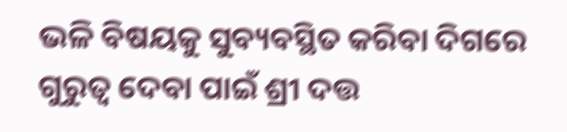ଭଳି ବିଷୟକୁ ସୁବ୍ୟବସ୍ଥିତ କରିବା ଦିଗରେ ଗୁରୁତ୍ୱ ଦେବା ପାଇଁ ଶ୍ରୀ ଦତ୍ତ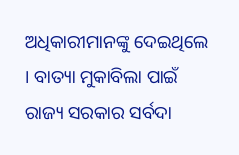ଅଧିକାରୀମାନଙ୍କୁ ଦେଇଥିଲେ । ବାତ୍ୟା ମୁକାବିଲା ପାଇଁ ରାଜ୍ୟ ସରକାର ସର୍ବଦା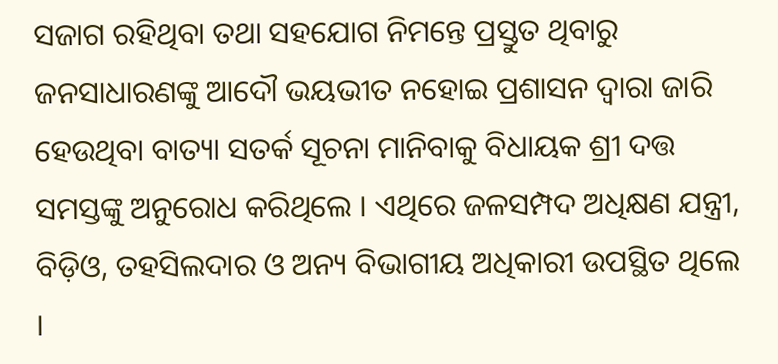ସଜାଗ ରହିଥିବା ତଥା ସହଯୋଗ ନିମନ୍ତେ ପ୍ରସ୍ତୁତ ଥିବାରୁ ଜନସାଧାରଣଙ୍କୁ ଆଦୌ ଭୟଭୀତ ନହୋଇ ପ୍ରଶାସନ ଦ୍ୱାରା ଜାରି ହେଉଥିବା ବାତ୍ୟା ସତର୍କ ସୂଚନା ମାନିବାକୁ ବିଧାୟକ ଶ୍ରୀ ଦତ୍ତ ସମସ୍ତଙ୍କୁ ଅନୁରୋଧ କରିଥିଲେ । ଏଥିରେ ଜଳସମ୍ପଦ ଅଧିକ୍ଷଣ ଯନ୍ତ୍ରୀ, ବିଡ଼ିଓ, ତହସିଲଦାର ଓ ଅନ୍ୟ ବିଭାଗୀୟ ଅଧିକାରୀ ଉପସ୍ଥିତ ଥିଲେ ।